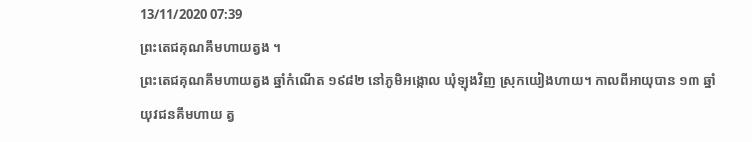13/11/2020 07:39
ព្រះតេជគុណគឹមហាយត្វង ។
ព្រះតេជគុណគឹមហាយត្វង ឆ្នាំកំណើត ១៩៨២ នៅភូមិអង្កោល ឃុំឡុងវិញ ស្រុកយៀងហាយ។ កាលពីអាយុបាន ១៣ ឆ្នាំ យុវជនគឹមហាយ ត្វ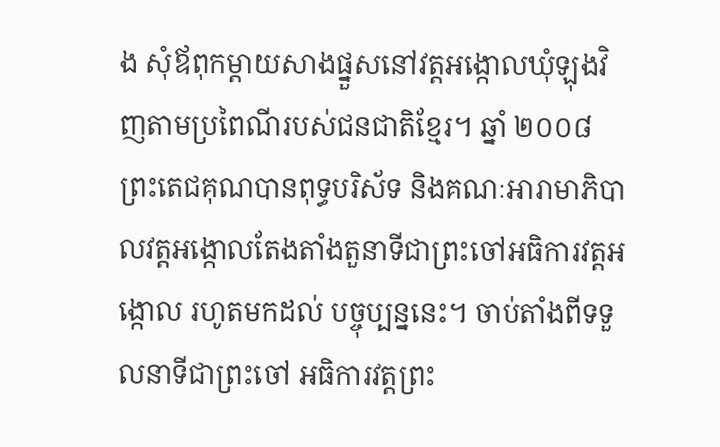ង សុំឪពុកម្តាយសាងផ្នួសនៅវត្តអង្កោលឃុំឡុងវិញតាមប្រពៃណីរបស់ជនជាតិខ្មែរ។ ឆ្នាំ ២០០៨ ព្រះតេជគុណបានពុទ្ធបរិស័ទ និងគណៈអារាមាភិបាលវត្តអង្កោលតែងតាំងតួនាទីជាព្រះចៅអធិការវត្តអង្កោល រហូតមកដល់ បច្ចុប្បន្ននេះ។ ចាប់តាំងពីទទួលនាទីជាព្រះចៅ អធិការវត្តព្រះ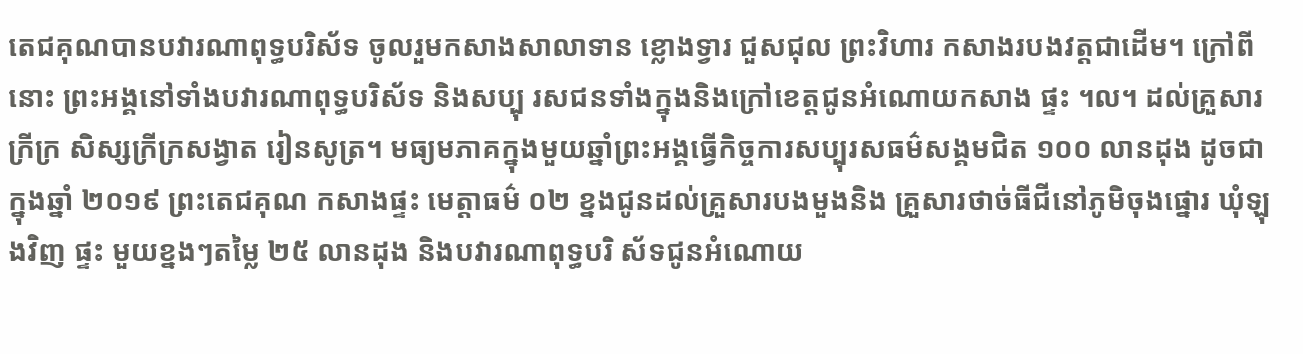តេជគុណបានបវារណាពុទ្ធបរិស័ទ ចូលរួមកសាងសាលាទាន ខ្លោងទ្វារ ជួសជុល ព្រះវិហារ កសាងរបងវត្តជាដើម។ ក្រៅពីនោះ ព្រះអង្គនៅទាំងបវារណាពុទ្ធបរិស័ទ និងសប្បុ រសជនទាំងក្នុងនិងក្រៅខេត្តជូនអំណោយកសាង ផ្ទះ ។ល។ ដល់គ្រួសារក្រីក្រ សិស្សក្រីក្រសង្វាត រៀនសូត្រ។ មធ្យមភាគក្នុងមួយឆ្នាំព្រះអង្គធ្វើកិច្ចការសប្បុរសធម៌សង្គមជិត ១០០ លានដុង ដូចជាក្នុងឆ្នាំ ២០១៩ ព្រះតេជគុណ កសាងផ្ទះ មេត្តាធម៌ ០២ ខ្នងជូនដល់គ្រួសារបងមួងនិង គ្រួសារថាច់ធីជីនៅភូមិចុងផ្នោរ ឃុំឡុងវិញ ផ្ទះ មួយខ្នងៗតម្លៃ ២៥ លានដុង និងបវារណាពុទ្ធបរិ ស័ទជូនអំណោយ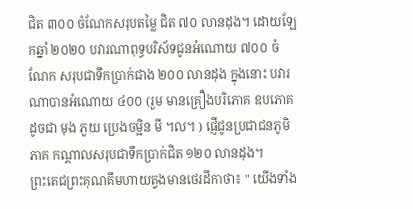ជិត ៣០០ ចំណែកសរុបតម្លៃ ជិត ៧០ លានដុង។ ដោយឡែកឆ្នាំ ២០២០ បវារណាពុទ្ធបរិស័ទជូនអំណោយ ៧០០ ចំ ណែក សរុបជាទឹកប្រាក់ជាង ២០០ លានដុង ក្នុងនោះ បវារណាបានអំណោយ ៤០០ (រួម មានគ្រឿងបរិភោគ ឧបភោគ ដូចជា មុង ភួយ ប្រេងចម្អិន មី ។ល។ ) ផ្ញើជូនប្រជាជនភូមិភាគ កណ្តាលសរុបជាទឹកប្រាក់ជិត ១២០ លានដុង។
ព្រះតេជព្រះគុណគឹមហាយត្វងមានថេរដីកាថា៖ " យើងទាំង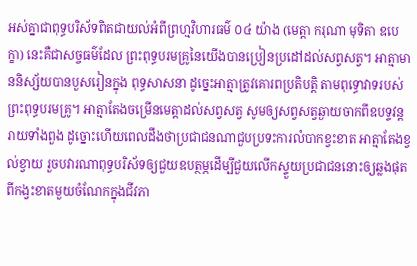អស់គ្នាជាពុទ្ធបរិស័ទពិតជាយល់អំពីព្រហ្មវិហារធម៌ ០៤ យ៉ាង (មេត្តា ករុណា មុទិតា ឧបេក្ខា) នេះគឺជាសច្ចធម៌ដែល ព្រះពុទ្ធបរមគ្រូនៃយើងបានប្រៀនប្រដៅដល់សព្វសត្វ។ អាត្មាមាននិស្ស័យបានបួសរៀនក្នុង ពុទ្ធសាសនា ដូច្នេះអាត្មាត្រូវគោរពប្រតិបត្តិ តាមពុទ្ធោវាទរបស់ព្រះពុទ្ធបរមគ្រូ។ អាត្មាតែងចម្រើនមេត្តាដល់សព្វសត្វ សូមឲ្យសព្វសត្វឆ្ងាយចាកពីឧបទ្ទវន្តរាយទាំងពួង ដូច្នោះហើយពេលដឹងថាប្រជាជនណាជួបប្រទះការលំបាកខ្វះខាត អាត្មាតែងខ្វល់ខ្វាយ រួចបវារណាពុទ្ធបរិស័ទឲ្យជួយឧបត្ថម្ភដើម្បីជួយលើកស្ទួយប្រជាជននោះឲ្យឆ្លងផុតពីកង្វះខាតមួយចំណែកក្នុងជីវភា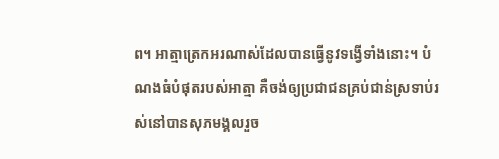ព។ អាត្មាត្រេកអរណាស់ដែលបានធ្វើនូវទង្វើទាំងនោះ។ បំណងធំបំផុតរបស់អាត្មា គឺចង់ឲ្យប្រជាជនគ្រប់ជាន់ស្រទាប់រស់នៅបានសុភមង្គលរួច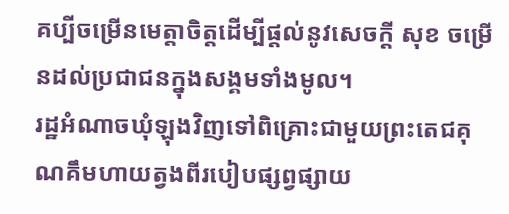គប្បីចម្រើនមេត្តាចិត្តដើម្បីផ្តល់នូវសេចក្តី សុខ ចម្រើនដល់ប្រជាជនក្នុងសង្គមទាំងមូល។
រដ្ឋអំណាចឃុំឡុងវិញទៅពិគ្រោះជាមួយព្រះតេជគុណគឹមហាយត្វងពីរបៀបផ្សព្វផ្សាយ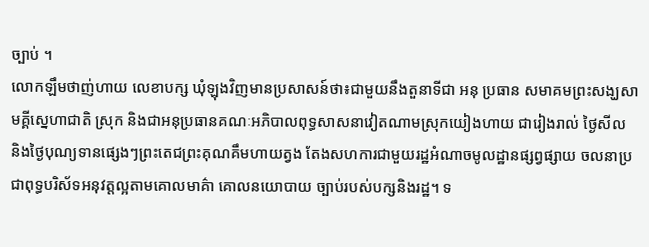ច្បាប់ ។
លោកឡឹមថាញ់ហាយ លេខាបក្ស ឃុំឡុងវិញមានប្រសាសន៍ថា៖ជាមួយនឹងតួនាទីជា អនុ ប្រធាន សមាគមព្រះសង្ឃសាមគ្គីស្នេហាជាតិ ស្រុក និងជាអនុប្រធានគណៈអភិបាលពុទ្ធសាសនាវៀតណាមស្រុកយៀងហាយ ជារៀងរាល់ ថ្ងៃសីល និងថ្ងៃបុណ្យទានផ្សេងៗព្រះតេជព្រះគុណគឹមហាយត្វង តែងសហការជាមួយរដ្ឋអំណាចមូលដ្ឋានផ្សព្វផ្សាយ ចលនាប្រជាពុទ្ធបរិស័ទអនុវត្តល្អតាមគោលមាគ៌ា គោលនយោបាយ ច្បាប់របស់បក្សនិងរដ្ឋ។ ទ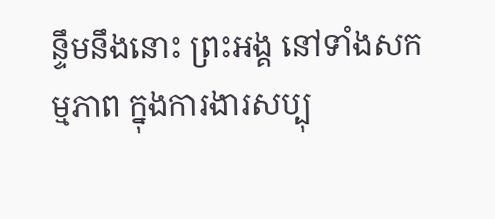ន្ទឹមនឹងនោះ ព្រះអង្គ នៅទាំងសកម្មភាព ក្នុងការងារសប្បុ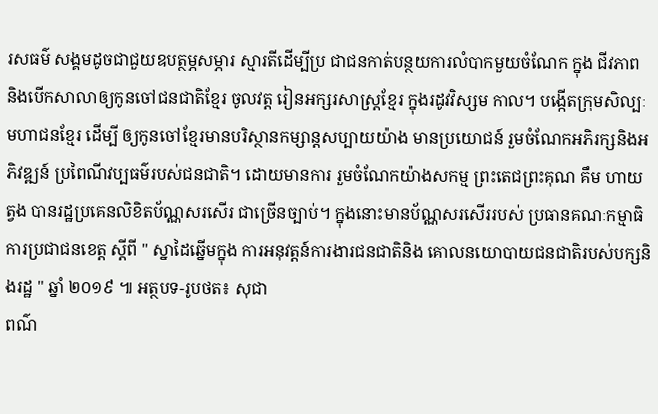រសធម៌ សង្គមដូចជាជួយឧបត្ថម្ភសម្ភារ ស្មារតីដើម្បីប្រ ជាជនកាត់បន្ថយការលំបាកមួយចំណែក ក្នុង ជីវភាព និងបើកសាលាឲ្យកូនចៅជនជាតិខ្មែរ ចូលវត្ត រៀនអក្សរសាស្ត្រខ្មែរ ក្នុងរដូវវិស្សម កាល។ បង្កើតក្រុមសិល្បៈមហាជនខ្មែរ ដើម្បី ឲ្យកូនចៅខ្មែរមានបរិស្ថានកម្សាន្តសប្បាយយ៉ាង មានប្រយោជន៍ រួមចំណែកអភិរក្សនិងអភិវឌ្ឍន៍ ប្រពៃណីវប្បធម៌របស់ជនជាតិ។ ដោយមានការ រួមចំណែកយ៉ាងសកម្ម ព្រះតេជព្រះគុណ គឹម ហាយត្វង បានរដ្ឋប្រគេនលិខិតប័ណ្ណសរសើរ ជាច្រើនច្បាប់។ ក្នុងនោះមានប័ណ្ណសរសើររបស់ ប្រធានគណៈកម្មាធិការប្រជាជនខេត្ត ស្តីពី " ស្នាដៃឆ្នើមក្នុង ការអនុវត្តន៍ការងារជនជាតិនិង គោលនយោបាយជនជាតិរបស់បក្សនិងរដ្ឋ " ឆ្នាំ ២០១៩ ៕ អត្ថបទ-រូបថត៖ សុជា
ពណ៌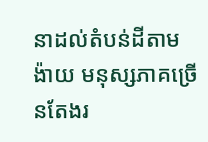នាដល់តំបន់ដីតាមង៉ាយ មនុស្សភាគច្រើនតែងរ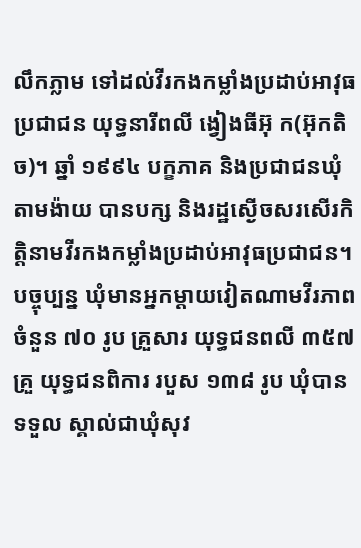លឹកភ្លាម ទៅដល់វីរកងកម្លាំងប្រដាប់អាវុធប្រជាជន យុទ្ធនារីពលី ង្វៀងធីអ៊ុ ក(អ៊ុកតិច)។ ឆ្នាំ ១៩៩៤ បក្ខភាគ និងប្រជាជនឃុំតាមង៉ាយ បានបក្ស និងរដ្ឋស្ងើចសរសើរកិត្តិនាមវីរកងកម្លាំងប្រដាប់អាវុធប្រជាជន។ បច្ចុប្បន្ន ឃុំមានអ្នកម្ដាយវៀតណាមវីរភាពចំនួន ៧០ រូប គ្រួសារ យុទ្ធជនពលី ៣៥៧ គ្រួ យុទ្ធជនពិការ របួស ១៣៨ រូប ឃុំបានទទួល ស្គាល់ជាឃុំសុវ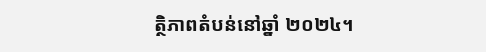ត្ថិភាពតំបន់នៅឆ្នាំ ២០២៤។